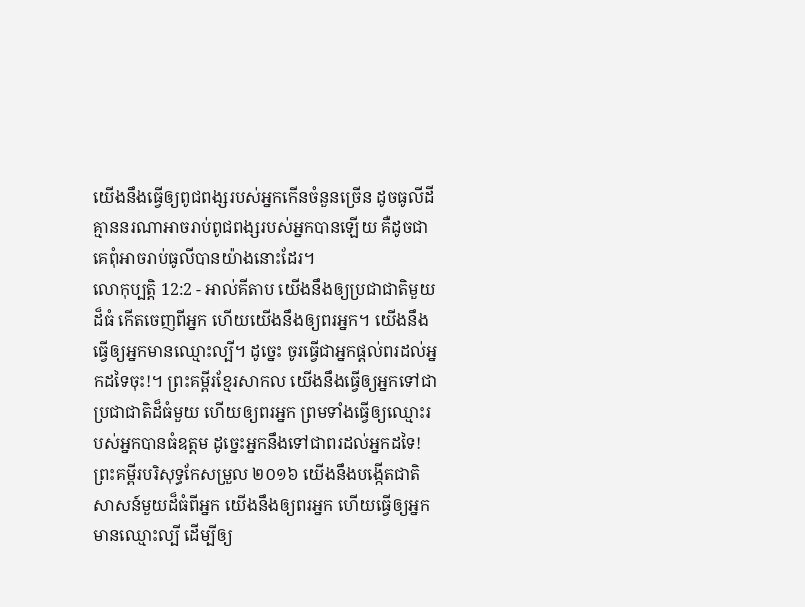យើងនឹងធ្វើឲ្យពូជពង្សរបស់អ្នកកើនចំនួនច្រើន ដូចធូលីដី គ្មាននរណាអាចរាប់ពូជពង្សរបស់អ្នកបានឡើយ គឺដូចជាគេពុំអាចរាប់ធូលីបានយ៉ាងនោះដែរ។
លោកុប្បត្តិ 12:2 - អាល់គីតាប យើងនឹងឲ្យប្រជាជាតិមួយដ៏ធំ កើតចេញពីអ្នក ហើយយើងនឹងឲ្យពរអ្នក។ យើងនឹងធ្វើឲ្យអ្នកមានឈ្មោះល្បី។ ដូច្នេះ ចូរធ្វើជាអ្នកផ្តល់ពរដល់អ្នកដទៃចុះ!។ ព្រះគម្ពីរខ្មែរសាកល យើងនឹងធ្វើឲ្យអ្នកទៅជាប្រជាជាតិដ៏ធំមួយ ហើយឲ្យពរអ្នក ព្រមទាំងធ្វើឲ្យឈ្មោះរបស់អ្នកបានធំឧត្ដម ដូច្នេះអ្នកនឹងទៅជាពរដល់អ្នកដទៃ! ព្រះគម្ពីរបរិសុទ្ធកែសម្រួល ២០១៦ យើងនឹងបង្កើតជាតិសាសន៍មួយដ៏ធំពីអ្នក យើងនឹងឲ្យពរអ្នក ហើយធ្វើឲ្យអ្នកមានឈ្មោះល្បី ដើម្បីឲ្យ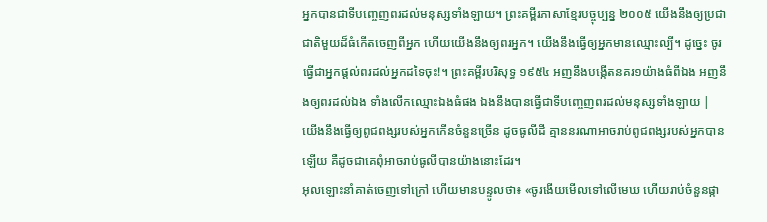អ្នកបានជាទីបញ្ចេញពរដល់មនុស្សទាំងឡាយ។ ព្រះគម្ពីរភាសាខ្មែរបច្ចុប្បន្ន ២០០៥ យើងនឹងឲ្យប្រជាជាតិមួយដ៏ធំកើតចេញពីអ្នក ហើយយើងនឹងឲ្យពរអ្នក។ យើងនឹងធ្វើឲ្យអ្នកមានឈ្មោះល្បី។ ដូច្នេះ ចូរធ្វើជាអ្នកផ្ដល់ពរដល់អ្នកដទៃចុះ!។ ព្រះគម្ពីរបរិសុទ្ធ ១៩៥៤ អញនឹងបង្កើតនគរ១យ៉ាងធំពីឯង អញនឹងឲ្យពរដល់ឯង ទាំងលើកឈ្មោះឯងធំផង ឯងនឹងបានធ្វើជាទីបញ្ចេញពរដល់មនុស្សទាំងឡាយ |
យើងនឹងធ្វើឲ្យពូជពង្សរបស់អ្នកកើនចំនួនច្រើន ដូចធូលីដី គ្មាននរណាអាចរាប់ពូជពង្សរបស់អ្នកបានឡើយ គឺដូចជាគេពុំអាចរាប់ធូលីបានយ៉ាងនោះដែរ។
អុលឡោះនាំគាត់ចេញទៅក្រៅ ហើយមានបន្ទូលថា៖ «ចូរងើយមើលទៅលើមេឃ ហើយរាប់ចំនួនផ្កា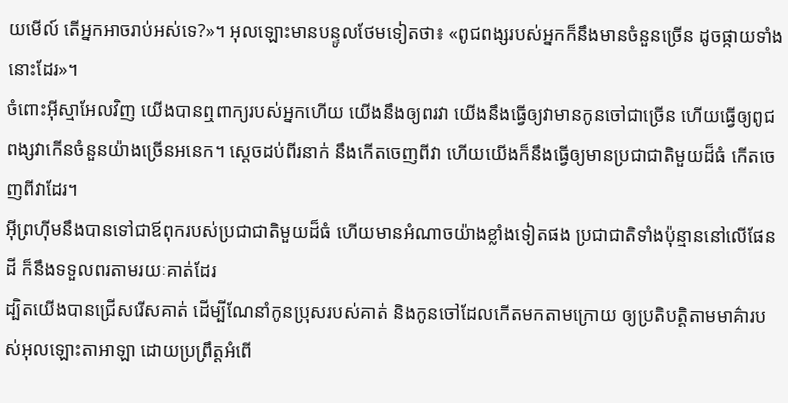យមើល៍ តើអ្នកអាចរាប់អស់ទេ?»។ អុលឡោះមានបន្ទូលថែមទៀតថា៖ «ពូជពង្សរបស់អ្នកក៏នឹងមានចំនួនច្រើន ដូចផ្កាយទាំងនោះដែរ»។
ចំពោះអ៊ីស្មាអែលវិញ យើងបានឮពាក្យរបស់អ្នកហើយ យើងនឹងឲ្យពរវា យើងនឹងធ្វើឲ្យវាមានកូនចៅជាច្រើន ហើយធ្វើឲ្យពូជពង្សវាកើនចំនួនយ៉ាងច្រើនអនេក។ ស្តេចដប់ពីរនាក់ នឹងកើតចេញពីវា ហើយយើងក៏នឹងធ្វើឲ្យមានប្រជាជាតិមួយដ៏ធំ កើតចេញពីវាដែរ។
អ៊ីព្រហ៊ីមនឹងបានទៅជាឪពុករបស់ប្រជាជាតិមួយដ៏ធំ ហើយមានអំណាចយ៉ាងខ្លាំងទៀតផង ប្រជាជាតិទាំងប៉ុន្មាននៅលើផែនដី ក៏នឹងទទួលពរតាមរយៈគាត់ដែរ
ដ្បិតយើងបានជ្រើសរើសគាត់ ដើម្បីណែនាំកូនប្រុសរបស់គាត់ និងកូនចៅដែលកើតមកតាមក្រោយ ឲ្យប្រតិបត្តិតាមមាគ៌ារបស់អុលឡោះតាអាឡា ដោយប្រព្រឹត្តអំពើ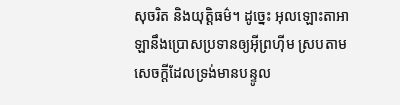សុចរិត និងយុត្តិធម៌។ ដូច្នេះ អុលឡោះតាអាឡានឹងប្រោសប្រទានឲ្យអ៊ីព្រហ៊ីម ស្របតាមសេចក្តីដែលទ្រង់មានបន្ទូល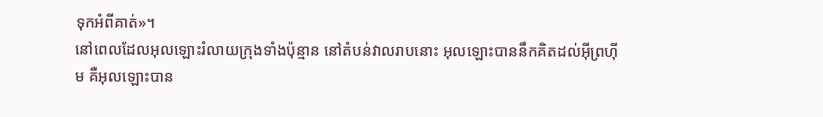ទុកអំពីគាត់»។
នៅពេលដែលអុលឡោះរំលាយក្រុងទាំងប៉ុន្មាន នៅតំបន់វាលរាបនោះ អុលឡោះបាននឹកគិតដល់អ៊ីព្រហ៊ីម គឺអុលឡោះបាន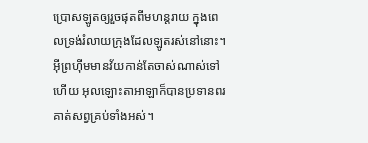ប្រោសឡូតឲ្យរួចផុតពីមហន្តរាយ ក្នុងពេលទ្រង់រំលាយក្រុងដែលឡូតរស់នៅនោះ។
អ៊ីព្រហ៊ីមមានវ័យកាន់តែចាស់ណាស់ទៅហើយ អុលឡោះតាអាឡាក៏បានប្រទានពរគាត់សព្វគ្រប់ទាំងអស់។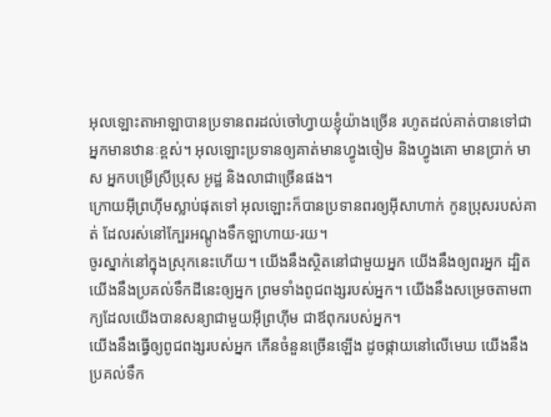អុលឡោះតាអាឡាបានប្រទានពរដល់ចៅហ្វាយខ្ញុំយ៉ាងច្រើន រហូតដល់គាត់បានទៅជាអ្នកមានឋានៈខ្ពស់។ អុលឡោះប្រទានឲ្យគាត់មានហ្វូងចៀម និងហ្វូងគោ មានប្រាក់ មាស អ្នកបម្រើស្រីប្រុស អូដ្ឋ និងលាជាច្រើនផង។
ក្រោយអ៊ីព្រហ៊ីមស្លាប់ផុតទៅ អុលឡោះក៏បានប្រទានពរឲ្យអ៊ីសាហាក់ កូនប្រុសរបស់គាត់ ដែលរស់នៅក្បែរអណ្តូងទឹកឡាហាយ-រយ។
ចូរស្នាក់នៅក្នុងស្រុកនេះហើយ។ យើងនឹងស្ថិតនៅជាមួយអ្នក យើងនឹងឲ្យពរអ្នក ដ្បិតយើងនឹងប្រគល់ទឹកដីនេះឲ្យអ្នក ព្រមទាំងពូជពង្សរបស់អ្នក។ យើងនឹងសម្រេចតាមពាក្យដែលយើងបានសន្យាជាមួយអ៊ីព្រហ៊ីម ជាឪពុករបស់អ្នក។
យើងនឹងធ្វើឲ្យពូជពង្សរបស់អ្នក កើនចំនួនច្រើនឡើង ដូចផ្កាយនៅលើមេឃ យើងនឹងប្រគល់ទឹក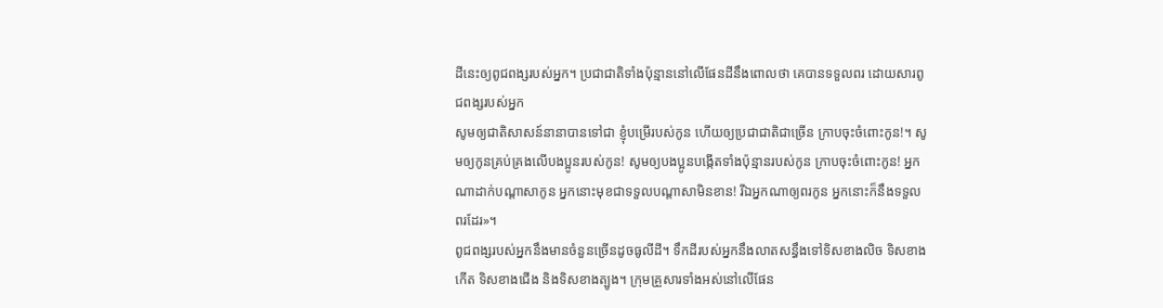ដីនេះឲ្យពូជពង្សរបស់អ្នក។ ប្រជាជាតិទាំងប៉ុន្មាននៅលើផែនដីនឹងពោលថា គេបានទទួលពរ ដោយសារពូជពង្សរបស់អ្នក
សូមឲ្យជាតិសាសន៍នានាបានទៅជា ខ្ញុំបម្រើរបស់កូន ហើយឲ្យប្រជាជាតិជាច្រើន ក្រាបចុះចំពោះកូន!។ សូមឲ្យកូនគ្រប់គ្រងលើបងប្អូនរបស់កូន! សូមឲ្យបងប្អូនបង្កើតទាំងប៉ុន្មានរបស់កូន ក្រាបចុះចំពោះកូន! អ្នកណាដាក់បណ្តាសាកូន អ្នកនោះមុខជាទទួលបណ្តាសាមិនខាន! រីឯអ្នកណាឲ្យពរកូន អ្នកនោះក៏នឹងទទួលពរដែរ»។
ពូជពង្សរបស់អ្នកនឹងមានចំនួនច្រើនដូចធូលីដី។ ទឹកដីរបស់អ្នកនឹងលាតសន្ធឹងទៅទិសខាងលិច ទិសខាងកើត ទិសខាងជើង និងទិសខាងត្បូង។ ក្រុមគ្រួសារទាំងអស់នៅលើផែន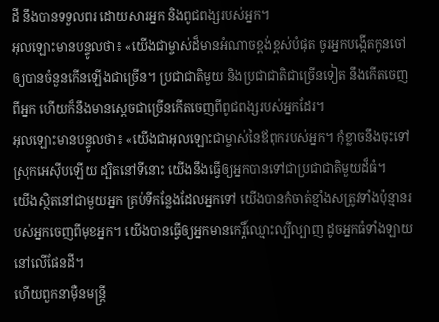ដី នឹងបានទទួលពរ ដោយសារអ្នក និងពូជពង្សរបស់អ្នក។
អុលឡោះមានបន្ទូលថា៖ «យើងជាម្ចាស់ដ៏មានអំណាចខ្ពង់ខ្ពស់បំផុត ចូរអ្នកបង្កើតកូនចៅ ឲ្យបានចំនួនកើនឡើងជាច្រើន។ ប្រជាជាតិមួយ និងប្រជាជាតិជាច្រើនទៀត នឹងកើតចេញពីអ្នក ហើយក៏នឹងមានស្តេចជាច្រើនកើតចេញពីពូជពង្សរបស់អ្នកដែរ។
អុលឡោះមានបន្ទូលថា៖ «យើងជាអុលឡោះជាម្ចាស់នៃឪពុករបស់អ្នក។ កុំខ្លាចនឹងចុះទៅស្រុកអេស៊ីបឡើយ ដ្បិតនៅទីនោះ យើងនឹងធ្វើឲ្យអ្នកបានទៅជាប្រជាជាតិមួយដ៏ធំ។
យើងស្ថិតនៅជាមួយអ្នក គ្រប់ទីកន្លែងដែលអ្នកទៅ យើងបានកំចាត់ខ្មាំងសត្រូវទាំងប៉ុន្មានរបស់អ្នកចេញពីមុខអ្នក។ យើងបានធ្វើឲ្យអ្នកមានកេរ្តិ៍ឈ្មោះល្បីល្បាញ ដូចអ្នកធំទាំងឡាយនៅលើផែនដី។
ហើយពួកនាម៉ឺនមន្ត្រី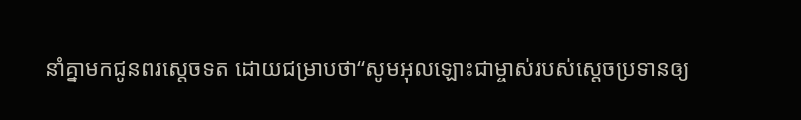នាំគ្នាមកជូនពរស្តេចទត ដោយជម្រាបថា“សូមអុលឡោះជាម្ចាស់របស់ស្តេចប្រទានឲ្យ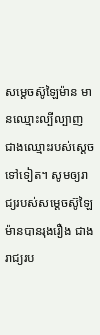សម្តេចស៊ូឡៃម៉ាន មានឈ្មោះល្បីល្បាញ ជាងឈ្មោះរបស់ស្តេចទៅទៀត។ សូមឲ្យរាជ្យរបស់សម្តេចស៊ូឡៃម៉ានបានរុងរឿង ជាងរាជ្យរប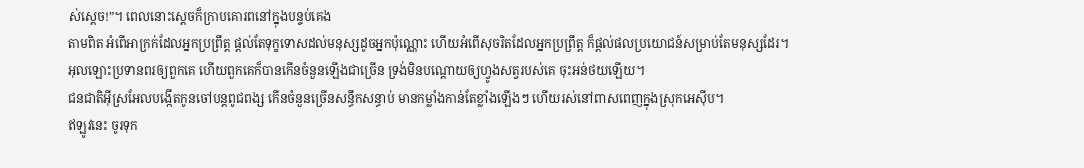ស់ស្តេច!”។ ពេលនោះស្តេចក៏ក្រាបគោរពនៅក្នុងបន្ទប់គេង
តាមពិត អំពើអាក្រក់ដែលអ្នកប្រព្រឹត្ត ផ្ដល់តែទុក្ខទោសដល់មនុស្សដូចអ្នកប៉ុណ្ណោះ ហើយអំពើសុចរិតដែលអ្នកប្រព្រឹត្ត ក៏ផ្ដល់ផលប្រយោជន៍សម្រាប់តែមនុស្សដែរ។
អុលឡោះប្រទានពរឲ្យពួកគេ ហើយពួកគេក៏បានកើនចំនួនឡើងជាច្រើន ទ្រង់មិនបណ្ដោយឲ្យហ្វូងសត្វរបស់គេ ចុះអន់ថយឡើយ។
ជនជាតិអ៊ីស្រអែលបង្កើតកូនចៅបន្តពូជពង្ស កើនចំនួនច្រើនសន្ធឹកសន្ធាប់ មានកម្លាំងកាន់តែខ្លាំងឡើងៗ ហើយរស់នៅពាសពេញក្នុងស្រុកអេស៊ីប។
ឥឡូវនេះ ចូរទុក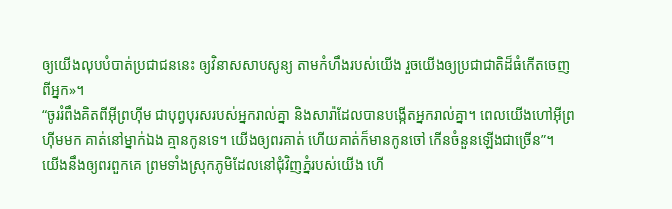ឲ្យយើងលុបបំបាត់ប្រជាជននេះ ឲ្យវិនាសសាបសូន្យ តាមកំហឹងរបស់យើង រួចយើងឲ្យប្រជាជាតិដ៏ធំកើតចេញពីអ្នក»។
“ចូររំពឹងគិតពីអ៊ីព្រហ៊ីម ជាបុព្វបុរសរបស់អ្នករាល់គ្នា និងសារ៉ាដែលបានបង្កើតអ្នករាល់គ្នា។ ពេលយើងហៅអ៊ីព្រហ៊ីមមក គាត់នៅម្នាក់ឯង គ្មានកូនទេ។ យើងឲ្យពរគាត់ ហើយគាត់ក៏មានកូនចៅ កើនចំនួនឡើងជាច្រើន”។
យើងនឹងឲ្យពរពួកគេ ព្រមទាំងស្រុកភូមិដែលនៅជុំវិញភ្នំរបស់យើង ហើ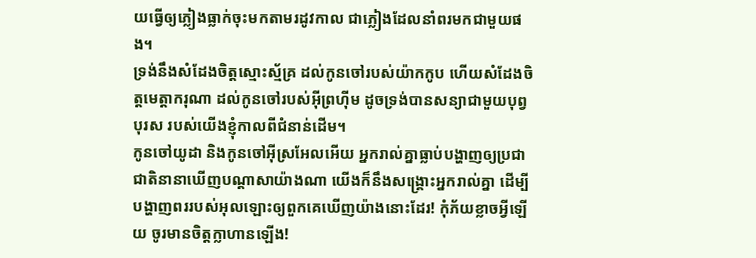យធ្វើឲ្យភ្លៀងធ្លាក់ចុះមកតាមរដូវកាល ជាភ្លៀងដែលនាំពរមកជាមួយផង។
ទ្រង់នឹងសំដែងចិត្តស្មោះស្ម័គ្រ ដល់កូនចៅរបស់យ៉ាកកូប ហើយសំដែងចិត្តមេត្តាករុណា ដល់កូនចៅរបស់អ៊ីព្រហ៊ីម ដូចទ្រង់បានសន្យាជាមួយបុព្វបុរស របស់យើងខ្ញុំកាលពីជំនាន់ដើម។
កូនចៅយូដា និងកូនចៅអ៊ីស្រអែលអើយ អ្នករាល់គ្នាធ្លាប់បង្ហាញឲ្យប្រជាជាតិនានាឃើញបណ្ដាសាយ៉ាងណា យើងក៏នឹងសង្គ្រោះអ្នករាល់គ្នា ដើម្បីបង្ហាញពររបស់អុលឡោះឲ្យពួកគេឃើញយ៉ាងនោះដែរ! កុំភ័យខ្លាចអ្វីឡើយ ចូរមានចិត្តក្លាហានឡើង!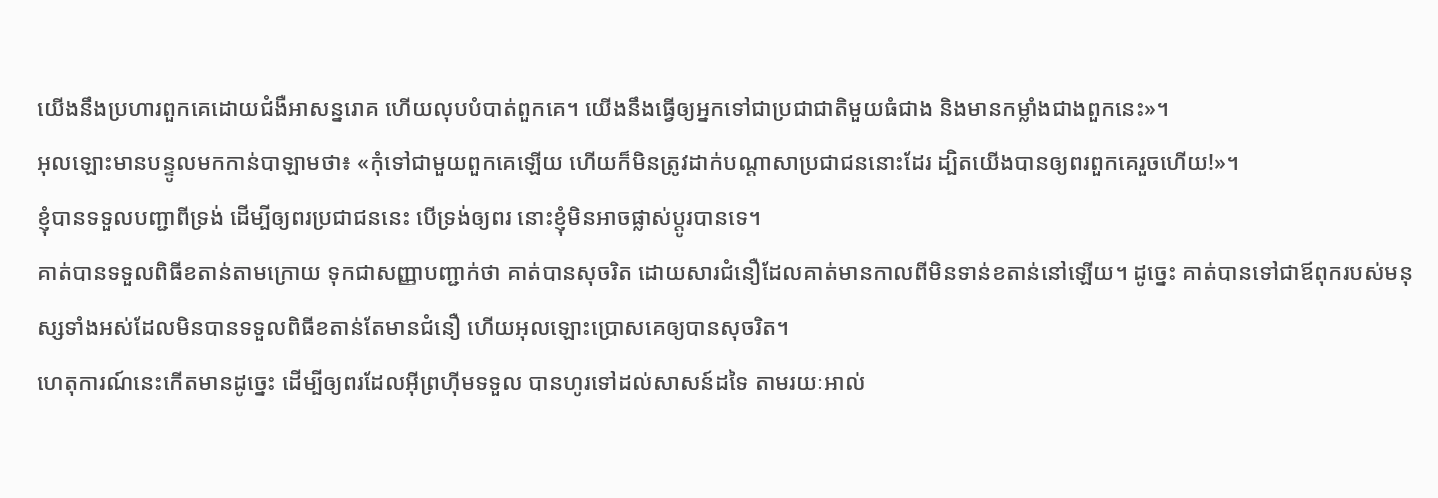យើងនឹងប្រហារពួកគេដោយជំងឺអាសន្នរោគ ហើយលុបបំបាត់ពួកគេ។ យើងនឹងធ្វើឲ្យអ្នកទៅជាប្រជាជាតិមួយធំជាង និងមានកម្លាំងជាងពួកនេះ»។
អុលឡោះមានបន្ទូលមកកាន់បាឡាមថា៖ «កុំទៅជាមួយពួកគេឡើយ ហើយក៏មិនត្រូវដាក់បណ្តាសាប្រជាជននោះដែរ ដ្បិតយើងបានឲ្យពរពួកគេរួចហើយ!»។
ខ្ញុំបានទទួលបញ្ជាពីទ្រង់ ដើម្បីឲ្យពរប្រជាជននេះ បើទ្រង់ឲ្យពរ នោះខ្ញុំមិនអាចផ្លាស់ប្តូរបានទេ។
គាត់បានទទួលពិធីខតាន់តាមក្រោយ ទុកជាសញ្ញាបញ្ជាក់ថា គាត់បានសុចរិត ដោយសារជំនឿដែលគាត់មានកាលពីមិនទាន់ខតាន់នៅឡើយ។ ដូច្នេះ គាត់បានទៅជាឪពុករបស់មនុស្សទាំងអស់ដែលមិនបានទទួលពិធីខតាន់តែមានជំនឿ ហើយអុលឡោះប្រោសគេឲ្យបានសុចរិត។
ហេតុការណ៍នេះកើតមានដូច្នេះ ដើម្បីឲ្យពរដែលអ៊ីព្រហ៊ីមទទួល បានហូរទៅដល់សាសន៍ដទៃ តាមរយៈអាល់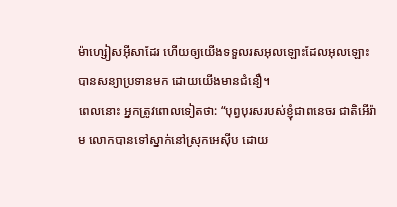ម៉ាហ្សៀសអ៊ីសាដែរ ហើយឲ្យយើងទទួលរសអុលឡោះដែលអុលឡោះបានសន្យាប្រទានមក ដោយយើងមានជំនឿ។
ពេលនោះ អ្នកត្រូវពោលទៀតថា: “បុព្វបុរសរបស់ខ្ញុំជាពនេចរ ជាតិអើរ៉ាម លោកបានទៅស្នាក់នៅស្រុកអេស៊ីប ដោយ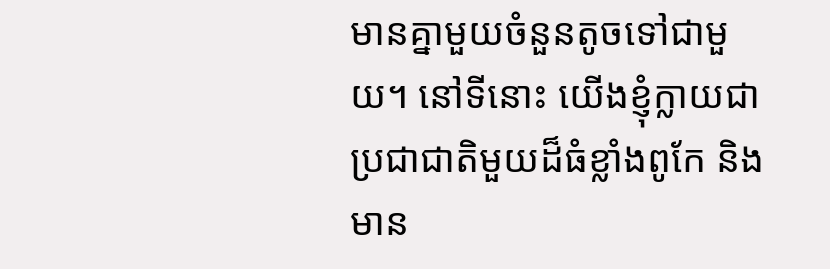មានគ្នាមួយចំនួនតូចទៅជាមួយ។ នៅទីនោះ យើងខ្ញុំក្លាយជាប្រជាជាតិមួយដ៏ធំខ្លាំងពូកែ និងមាន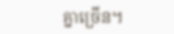គ្នាច្រើន។